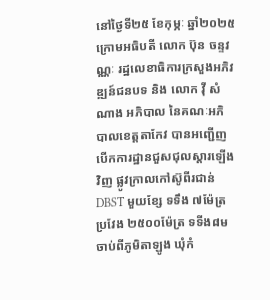នៅថ្ងៃទី២៥ ខែកុម្ភៈ ឆ្នាំ២០២៥ក្រោមអធិបតី លោក ប៊ុន ចន្ទវណ្ណៈ រដ្ឋលេខាធិការក្រសួងអភិវឌ្ឍន៍ជនបទ និង លោក វ៉ី សំណាង អភិបាល នៃគណៈអភិបាលខេត្តតាកែវ បានអញ្ជើញបើកការដ្ឋានជួសជុលស្ដារឡើងវិញ ផ្លូវក្រាលកៅស៊ូពីរជាន់ DBST មួយខ្សែ ទទឹង ៧ម៉ែត្រ ប្រវែង ២៥០០ម៉ែត្រ ទទីង៨ម ចាប់ពីភូមិតាឡូង ឃុំកំ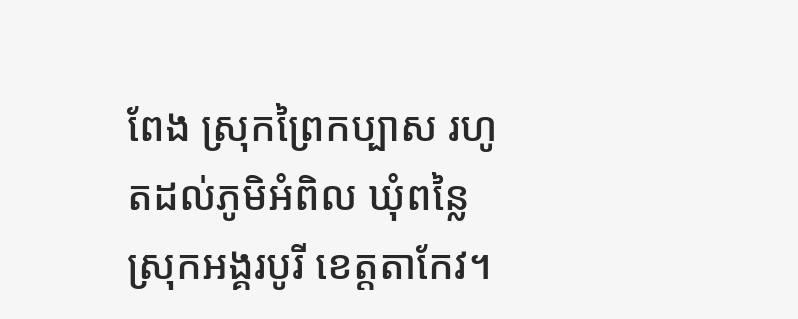ពែង ស្រុកព្រៃកប្បាស រហូតដល់ភូមិអំពិល ឃុំពន្លៃ ស្រុកអង្គរបូរី ខេត្តតាកែវ។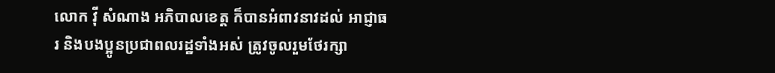លោក វ៉ី សំណាង អភិបាលខេត្ត ក៏បានអំពាវនាវដល់ អាជ្ញាធរ និងបងប្អូនប្រជាពលរដ្ឋទាំងអស់ ត្រូវចូលរួមថែរក្សា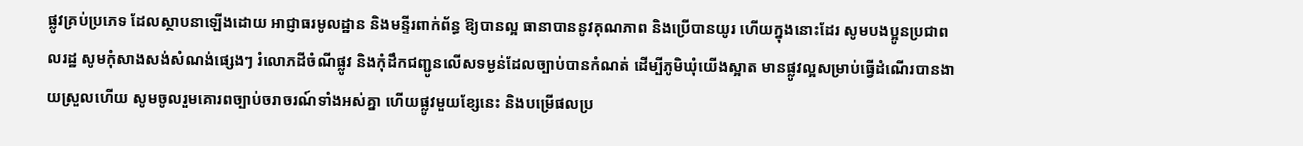ផ្លូវគ្រប់ប្រភេទ ដែលស្ថាបនាឡើងដោយ អាជ្ញាធរមូលដ្ឋាន និងមន្ទីរពាក់ព័ន្ធ ឱ្យបានល្អ ធានាបាននូវគុណភាព និងប្រើបានយូរ ហើយក្នុងនោះដែរ សូមបងប្អូនប្រជាពលរដ្ឋ សូមកុំសាងសង់សំណង់ផ្សេងៗ រំលោភដីចំណីផ្លូវ និងកុំដឹកជញ្ជូនលើសទម្ងន់ដែលច្បាប់បានកំណត់ ដើម្បីភូមិឃុំយើងស្អាត មានផ្លូវល្អសម្រាប់ធ្វើដំណើរបានងាយស្រួលហើយ សូមចូលរួមគោរពច្បាប់ចរាចរណ៍ទាំងអស់គ្នា ហើយផ្លូវមួយខ្សែនេះ និងបម្រើផលប្រ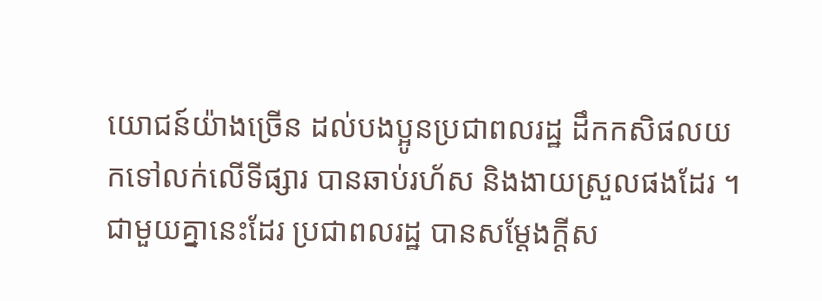យោជន៍យ៉ាងច្រើន ដល់បងប្អូនប្រជាពលរដ្ឋ ដឹកកសិផលយកទៅលក់លើទីផ្សារ បានឆាប់រហ័ស និងងាយស្រួលផងដែរ ។
ជាមួយគ្នានេះដែរ ប្រជាពលរដ្ឋ បានសម្តែងក្តីស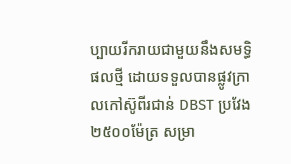ប្បាយរីករាយជាមួយនឹងសមទ្ធិផលថ្មី ដោយទទួលបានផ្លូវក្រាលកៅស៊ូពីរជាន់ DBST ប្រវែង ២៥០០ម៉ែត្រ សម្រា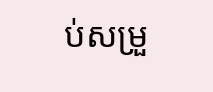ប់សម្រួ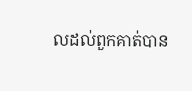លដល់ពួកគាត់បាន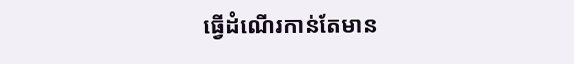ធ្វើដំណើរកាន់តែមាន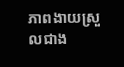ភាពងាយស្រួលជាង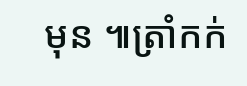មុន ៕ត្រាំកក់